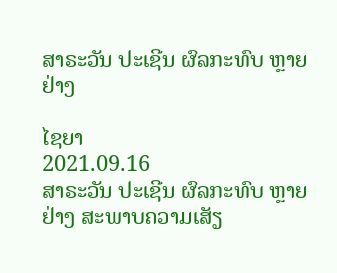ສາຣະວັນ ປະເຊີນ ຜົລກະທົບ ຫຼາຍຢ່າງ

ໄຊຍາ
2021.09.16
ສາຣະວັນ ປະເຊີນ ຜົລກະທົບ ຫຼາຍຢ່າງ ສະພາບຄວາມເສັຽ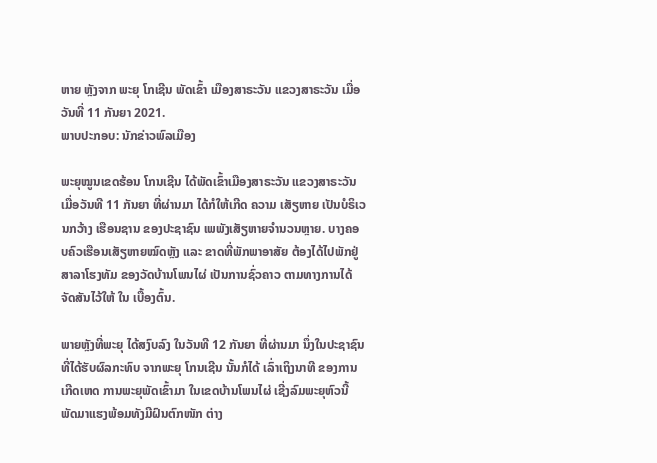ຫາຍ ຫຼັງຈາກ ພະຍຸ ໂກເຊີນ ພັດເຂົ້າ ເມືອງສາຣະວັນ ແຂວງສາຣະວັນ ເມື່ອວັນທີ່ 11 ກັນຍາ 2021.
ພາບປະກອບ: ນັກຂ່າວພົລເມືອງ

ພະຍຸໝູນເຂດຮ້ອນ ໂກນເຊີນ ໄດ້ພັດເຂົ້າເມືອງສາຣະວັນ ແຂວງສາຣະວັນ ເມື່ອວັນທີ 11 ກັນຍາ ທີ່ຜ່ານມາ ໄດ້ກໍໃຫ້ເກີດ ຄວາມ ເສັຽຫາຍ ເປັນບໍຣິເວນກວ້າງ ເຮືອນຊານ ຂອງປະຊາຊົນ ເພພັງເສັຽຫາຍຈຳນວນຫຼາຍ. ບາງຄອບຄົວເຮືອນເສັຽຫາຍໝົດຫຼັງ ແລະ ຂາດທີ່ພັກພາອາສັຍ ຕ້ອງໄດ້ໄປພັກຢູ່ສາລາໂຮງທັມ ຂອງວັດບ້ານໂພນໄຜ່ ເປັນການຊົ່ວຄາວ ຕາມທາງການໄດ້ຈັດສັນໄວ້ໃຫ້ ໃນ ເບື້ອງຕົ້ນ.

ພາຍຫຼັງທີ່ພະຍຸ ໄດ້ສງົບລົງ ໃນວັນທີ 12 ກັນຍາ ທີ່ຜ່ານມາ ນຶ່ງໃນປະຊາຊົນທີ່ໄດ້ຮັບຜົລກະທົບ ຈາກພະຍຸ ໂກນເຊີນ ນັ້ນກໍໄດ້ ເລົ່າເຖິງນາທີ ຂອງການເກີດເຫດ ການພະຍຸພັດເຂົ້າມາ ໃນເຂດບ້ານໂພນໄຜ່ ເຊີ່ງລົມພະຍຸຫົວນີ້ ພັດມາແຮງພ້ອມທັງມີຝົນຕົກໜັກ ຕ່າງ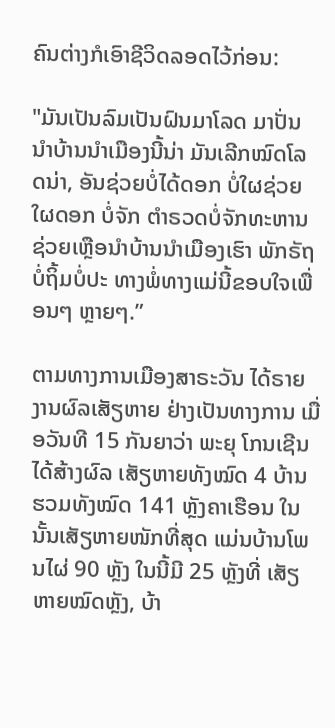ຄົນຕ່າງກໍເອົາຊີວິດລອດໄວ້ກ່ອນ:

"ມັນເປັນລົມເປັນຝົນມາໂລດ ມາປັ່ນນຳບ້ານນຳເມືອງນີ້ນ່າ ມັນເລີກໝົດໂລດນ່າ, ອັນຊ່ວຍບໍ່ໄດ້ດອກ ບໍ່ໃຜຊ່ວຍໃຜດອກ ບໍ່ຈັກ ຕຳຣວດບໍ່ຈັກທະຫານ ຊ່ວຍເຫຼືອນຳບ້ານນຳເມືອງເຮົາ ພັກຣັຖບໍ່ຖິ້ມບໍ່ປະ ທາງພໍ່ທາງແມ່ນີ້ຂອບໃຈເພື່ອນໆ ຫຼາຍໆ.”

ຕາມທາງການເມືອງສາຣະວັນ ໄດ້ຣາຍງານຜົລເສັຽຫາຍ ຢ່າງເປັນທາງການ ເມື່ອວັນທີ 15 ກັນຍາວ່າ ພະຍຸ ໂກນເຊີນ ໄດ້ສ້າງຜົລ ເສັຽຫາຍທັງໝົດ 4 ບ້ານ ຮວມທັງໝົດ 141 ຫຼັງຄາເຮືອນ ໃນນັ້ນເສັຽຫາຍໜັກທີ່ສຸດ ແມ່ນບ້ານໂພນໄຜ່ 90 ຫຼັງ ໃນນີ້ມີ 25 ຫຼັງທີ່ ເສັຽຫາຍໝົດຫຼັງ, ບ້າ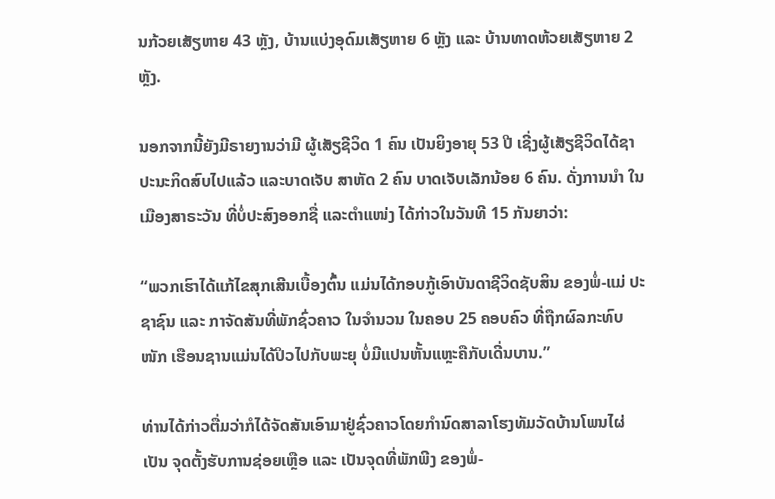ນກ້ວຍເສັຽຫາຍ 43 ຫຼັງ, ບ້ານແບ່ງອຸດົມເສັຽຫາຍ 6 ຫຼັງ ແລະ ບ້ານທາດຫ້ວຍເສັຽຫາຍ 2 ຫຼັງ.

ນອກຈາກນີ້ຍັງມີຣາຍງານວ່າມີ ຜູ້ເສັຽຊີວິດ 1 ຄົນ ເປັນຍິງອາຍຸ 53 ປີ ເຊີ່ງຜູ້ເສັຽຊີວິດໄດ້ຊາປະນະກິດສົບໄປແລ້ວ ແລະບາດເຈັບ ສາຫັດ 2 ຄົນ ບາດເຈັບເລັກນ້ອຍ 6 ຄົນ. ດັ່ງການນຳ ໃນເມືອງສາຣະວັນ ທີ່ບໍ່ປະສົງອອກຊື່ ແລະຕຳແໜ່ງ ໄດ້ກ່າວໃນວັນທີ 15 ກັນຍາວ່າ:

“ພວກເຮົາໄດ້ແກ້ໄຂສຸກເສີນເບື້ອງຕົ້ນ ແມ່ນໄດ້ກອບກູ້ເອົາບັນດາຊີວິດຊັບສິນ ຂອງພໍ່-ແມ່ ປະຊາຊົນ ແລະ ກາຈັດສັນທີ່ພັກຊົ່ວຄາວ ໃນຈຳນວນ ໃນຄອບ 25 ຄອບຄົວ ທີ່ຖືກຜົລກະທົບໜັກ ເຮືອນຊານແມ່ນໄດ້ປິວໄປກັບພະຍຸ ບໍ່ມີແປນຫັ້ນແຫຼະຄືກັບເດີ່ນບານ.”

ທ່ານໄດ້ກ່າວຕື່ມວ່າກໍໄດ້ຈັດສັນເອົາມາຢູ່ຊົ່ວຄາວໂດຍກຳນົດສາລາໂຮງທັມວັດບ້ານໂພນໄຜ່ເປັນ ຈຸດຕັ້ງຮັບການຊ່ອຍເຫຼືອ ແລະ ເປັນຈຸດທີ່ພັກພີງ ຂອງພໍ່-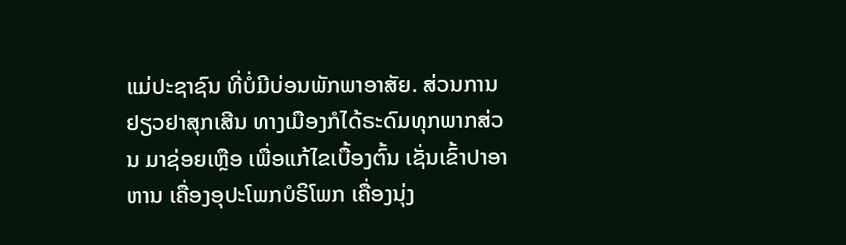ແມ່ປະຊາຊົນ ທີ່ບໍ່ມີບ່ອນພັກພາອາສັຍ. ສ່ວນການຢຽວຢາສຸກເສີນ ທາງເມືອງກໍໄດ້ຣະດົມທຸກພາກສ່ວນ ມາຊ່ອຍເຫຼືອ ເພື່ອແກ້ໄຂເບື້ອງຕົ້ນ ເຊັ່ນເຂົ້າປາອາຫານ ເຄື່ອງອຸປະໂພກບໍຣິໂພກ ເຄື່ອງນຸ່ງ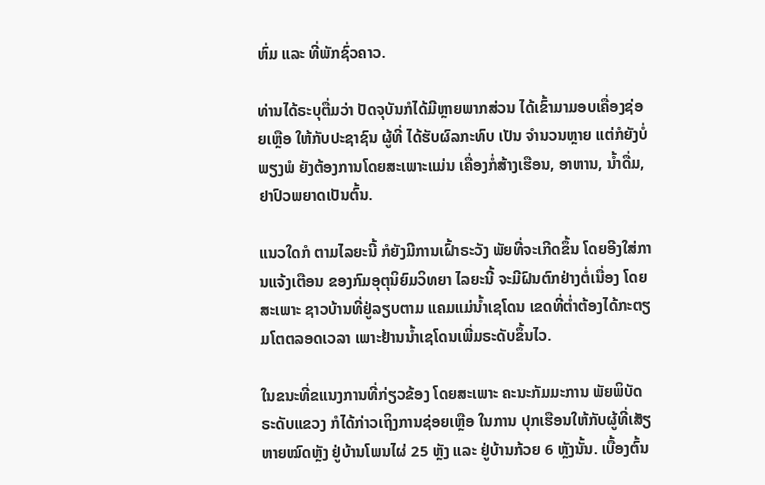ຫົ່ມ ແລະ ທີ່ພັກຊົ່ວຄາວ.

ທ່ານໄດ້ຣະບຸຕື່ມວ່າ ປັດຈຸບັນກໍໄດ້ມີຫຼາຍພາກສ່ວນ ໄດ້ເຂົ້າມາມອບເຄື່ອງຊ່ອຍເຫຼືອ ໃຫ້ກັບປະຊາຊົນ ຜູ້ທີ່ ໄດ້ຮັບຜົລກະທົບ ເປັນ ຈຳນວນຫຼາຍ ແຕ່ກໍຍັງບໍ່ພຽງພໍ ຍັງຕ້ອງການໂດຍສະເພາະແມ່ນ ເຄື່ອງກໍ່ສ້າງເຮືອນ, ອາຫານ, ນໍ້າດື່ມ, ຢາປົວພຍາດເປັນຕົ້ນ.

ແນວໃດກໍ ຕາມໄລຍະນີ້ ກໍຍັງມີການເຝົ້າຣະວັງ ພັຍທີ່ຈະເກີດຂຶ້ນ ໂດຍອີງໃສ່ການແຈ້ງເຕືອນ ຂອງກົມອຸຕຸນິຍົມວິທຍາ ໄລຍະນີ້ ຈະມີຝົນຕົກຢ່າງຕໍ່ເນື່ອງ ໂດຍສະເພາະ ຊາວບ້ານທີ່ຢູ່ລຽບຕາມ ແຄມແມ່ນໍ້າເຊໂດນ ເຂດທີ່ຕໍ່າຕ້ອງໄດ້ກະຕຽມໂຕຕລອດເວລາ ເພາະຢ້ານນໍ້າເຊໂດນເພີ່ມຣະດັບຂຶ້ນໄວ.

ໃນຂນະທີ່ຂແນງການທີ່ກ່ຽວຂ້ອງ ໂດຍສະເພາະ ຄະນະກັມມະການ ພັຍພິບັດຣະດັບແຂວງ ກໍໄດ້ກ່າວເຖິງການຊ່ອຍເຫຼືອ ໃນການ ປຸກເຮືອນໃຫ້ກັບຜູ້ທີ່ເສັຽຫາຍໝົດຫຼັງ ຢູ່ບ້ານໂພນໄຜ່ 25 ຫຼັງ ແລະ ຢູ່ບ້ານກ້ວຍ 6 ຫຼັງນັ້ນ. ເບື້ອງຕົ້ນ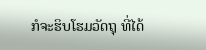ກໍຈະຮິບໂຮມວັດຖຸ ທີ່ໄດ້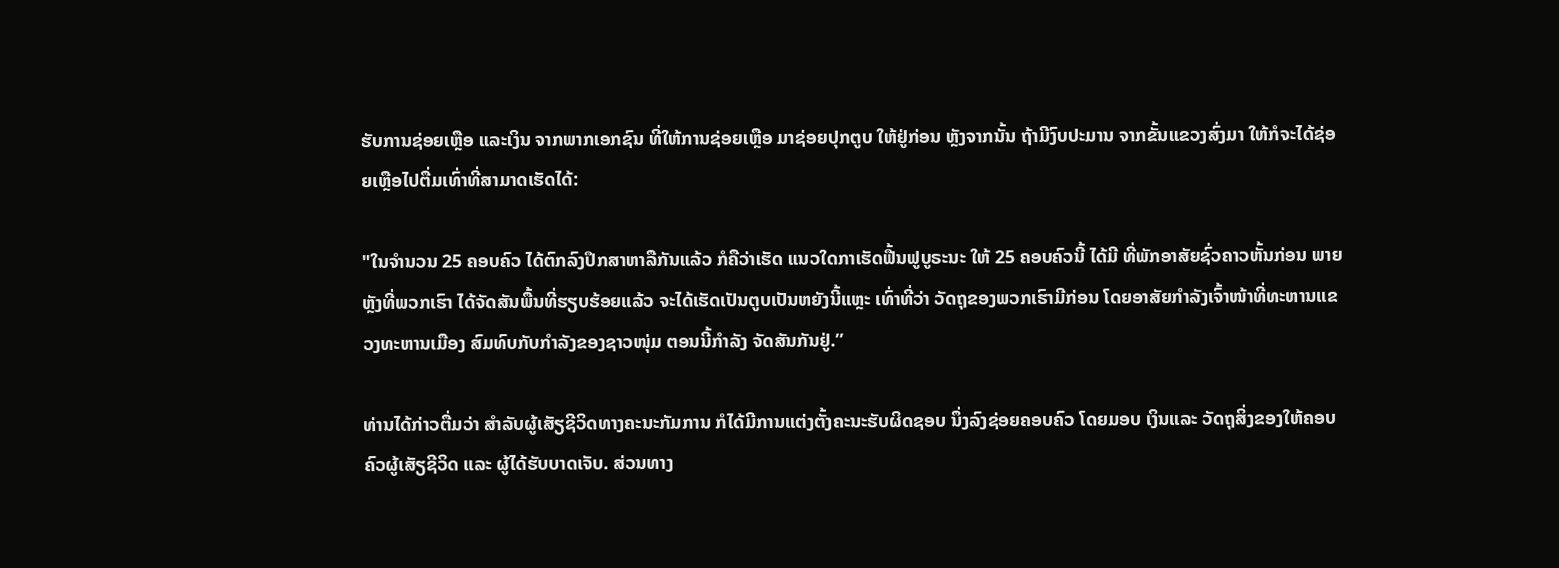ຮັບການຊ່ອຍເຫຼືອ ແລະເງິນ ຈາກພາກເອກຊົນ ທີ່ໃຫ້ການຊ່ອຍເຫຼືອ ມາຊ່ອຍປຸກຕູບ ໃຫ້ຢູ່ກ່ອນ ຫຼັງຈາກນັ້ນ ຖ້າມີງົບປະມານ ຈາກຂັ້ນແຂວງສົ່ງມາ ໃຫ້ກໍຈະໄດ້ຊ່ອຍເຫຼືອໄປຕື່ມເທົ່າທີ່ສາມາດເຮັດໄດ້:

"ໃນຈຳນວນ 25 ຄອບຄົວ ໄດ້ຕົກລົງປຶກສາຫາລືກັນແລ້ວ ກໍຄືວ່າເຮັດ ແນວໃດກາເຮັດຟື້ນຟູບູຣະນະ ໃຫ້ 25 ຄອບຄົວນີ້ ໄດ້ມີ ທີ່ພັກອາສັຍຊົ່ວຄາວຫັ້ນກ່ອນ ພາຍຫຼັງທີ່ພວກເຮົາ ໄດ້ຈັດສັນພື້ນທີ່ຮຽບຮ້ອຍແລ້ວ ຈະໄດ້ເຮັດເປັນຕູບເປັນຫຍັງນີ້ແຫຼະ ເທົ່າທີ່ວ່າ ວັດຖຸຂອງພວກເຮົາມີກ່ອນ ໂດຍອາສັຍກຳລັງເຈົ້າໜ້າທີ່ທະຫານແຂວງທະຫານເມືອງ ສົມທົບກັບກຳລັງຂອງຊາວໜຸ່ມ ຕອນນີ້ກຳລັງ ຈັດສັນກັນຢູ່.”

ທ່ານໄດ້ກ່າວຕື່ມວ່າ ສຳລັບຜູ້ເສັຽຊີວິດທາງຄະນະກັມການ ກໍໄດ້ມີການແຕ່ງຕັ້ງຄະນະຮັບຜິດຊອບ ນຶ່ງລົງຊ່ອຍຄອບຄົວ ໂດຍມອບ ເງິນແລະ ວັດຖຸສິ່ງຂອງໃຫ້ຄອບຄົວຜູ້ເສັຽຊີວິດ ແລະ ຜູ້ໄດ້ຮັບບາດເຈັບ. ສ່ວນທາງ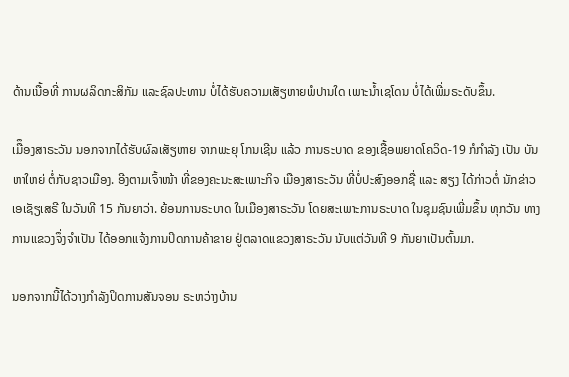ດ້ານເນື້ອທີ່ ການຜລິດກະສິກັມ ແລະຊົລປະທານ ບໍ່ໄດ້ຮັບຄວາມເສັຽຫາຍພໍປານໃດ ເພາະນໍ້າເຊໂດນ ບໍ່ໄດ້ເພີ່ມຣະດັບຂຶ້ນ.

ເມືຶອງສາຣະວັນ ນອກຈາກໄດ້ຮັບຜົລເສັຽຫາຍ ຈາກພະຍຸ ໂກນເຊີນ ແລ້ວ ການຣະບາດ ຂອງເຊື້ອພຍາດໂຄວິດ-19 ກໍກຳລັງ ເປັນ ບັນຫາໃຫຍ່ ຕໍ່ກັບຊາວເມືອງ. ອີງຕາມເຈົ້າໜ້າ ທີ່ຂອງຄະນະສະເພາະກິຈ ເມືອງສາຣະວັນ ທີ່ບໍ່ປະສົງອອກຊື່ ແລະ ສຽງ ໄດ້ກ່າວຕໍ່ ນັກຂ່າວເອເຊັຽເສຣີ ໃນວັນທີ 15 ກັນຍາວ່າ. ຍ້ອນການຣະບາດ ໃນເມືອງສາຣະວັນ ໂດຍສະເພາະການຣະບາດ ໃນຊຸມຊົນເພີ່ມຂຶ້ນ ທຸກວັນ ທາງການແຂວງຈຶ່ງຈຳເປັນ ໄດ້ອອກແຈ້ງການປິດການຄ້າຂາຍ ຢູ່ຕລາດແຂວງສາຣະວັນ ນັບແຕ່ວັນທີ 9 ກັນຍາເປັນຕົ້ນມາ.

ນອກຈາກນີ້ໄດ້ວາງກຳລັງປິດການສັນຈອນ ຣະຫວ່າງບ້ານ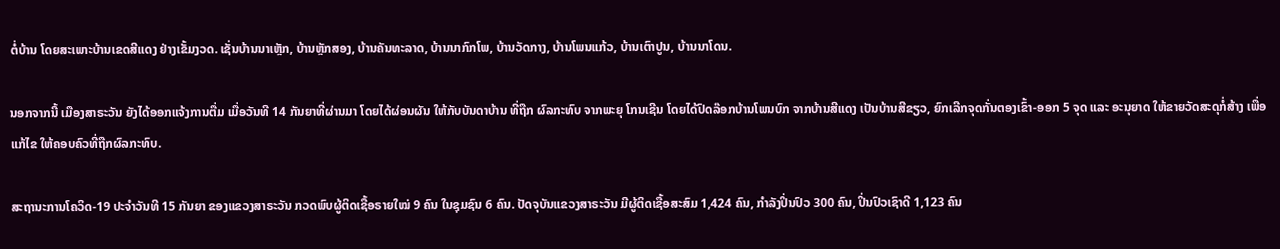ຕໍ່ບ້ານ ໂດຍສະເພາະບ້ານເຂດສີແດງ ຢ່າງເຂັ້ມງວດ. ເຊັ່ນບ້ານນາເຫຼັກ, ບ້ານຫຼັກສອງ, ບ້ານຄັນທະລາດ, ບ້ານນາກົກໂພ, ບ້ານວັດກາງ, ບ້ານໂພນແກ້ວ, ບ້ານເຕົາປູນ, ບ້ານນາໂດນ.

ນອກຈາກນີ້ ເມືອງສາຣະວັນ ຍັງໄດ້ອອກແຈ້ງການຕື່ມ ເມື່ອວັນທີ 14 ກັນຍາທີ່ຜ່ານມາ ໂດຍໄດ້ຜ່ອນຜັນ ໃຫ້ກັບບັນດາບ້ານ ທີ່ຖືກ ຜົລກະທົບ ຈາກພະຍຸ ໂກນເຊີນ ໂດຍໄດ້ປົດລ໊ອກບ້ານໂພນບົກ ຈາກບ້ານສີແດງ ເປັນບ້ານສີຂຽວ, ຍົກເລີກຈຸດກັ່ນຕອງເຂົ້າ-ອອກ 5 ຈຸດ ແລະ ອະນຸຍາດ ໃຫ້ຂາຍວັດສະດຸກໍ່ສ້າງ ເພື່ອແກ້ໄຂ ໃຫ້ຄອບຄົວທີ່ຖືກຜົລກະທົບ.

ສະຖານະການໂຄວິດ-19 ປະຈຳວັນທີ 15 ກັນຍາ ຂອງແຂວງສາຣະວັນ ກວດພົບຜູ້ຕິດເຊື້ອຣາຍໃໝ່ 9 ຄົນ ໃນຊຸມຊົນ 6 ຄົນ. ປັດຈຸບັນແຂວງສາຣະວັນ ມີຜູ້ຕິດເຊື້ອສະສົມ 1,424 ຄົນ, ກຳລັງປິ່ນປົວ 300 ຄົນ, ປິ່ນປົວເຊົາດີ 1,123 ຄົນ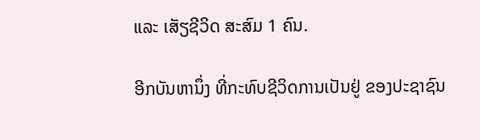ແລະ ເສັຽຊີວິດ ສະສົມ 1 ຄົນ.

ອີກບັນຫານຶ່ງ ທີ່ກະທົບຊີວິດການເປັນຢູ່ ຂອງປະຊາຊົນ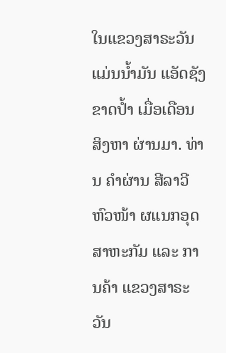ໃນແຂວງສາຣະວັນ ແມ່ນນໍ້າມັນ ແອັດຊັງຂາດປໍ້າ ເມື່ອເດືອນ ສິງຫາ ຜ່ານມາ. ທ່ານ ຄຳຜ່ານ ສີລາວີ ຫົວໜ້າ ຜແນກອຸດສາຫະກັມ ແລະ ການຄ້າ ແຂວງສາຣະວັນ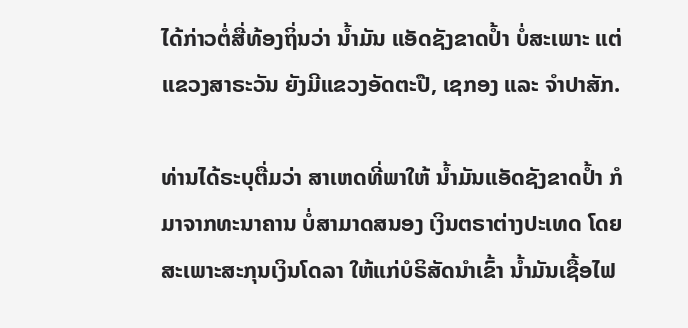ໄດ້ກ່າວຕໍ່ສື່ທ້ອງຖິ່ນວ່າ ນໍ້າມັນ ແອັດຊັງຂາດປໍ້າ ບໍ່ສະເພາະ ແຕ່ແຂວງສາຣະວັນ ຍັງມີແຂວງອັດຕະປື, ເຊກອງ ແລະ ຈຳປາສັກ.

ທ່ານໄດ້ຣະບຸຕື່ມວ່າ ສາເຫດທີ່ພາໃຫ້ ນໍ້າມັນແອັດຊັງຂາດປໍ້າ ກໍມາຈາກທະນາຄານ ບໍ່ສາມາດສນອງ ເງິນຕຣາຕ່າງປະເທດ ໂດຍ ສະເພາະສະກຸນເງິນໂດລາ ໃຫ້ແກ່ບໍຣິສັດນໍາເຂົ້າ ນໍ້າມັນເຊື້ອໄຟ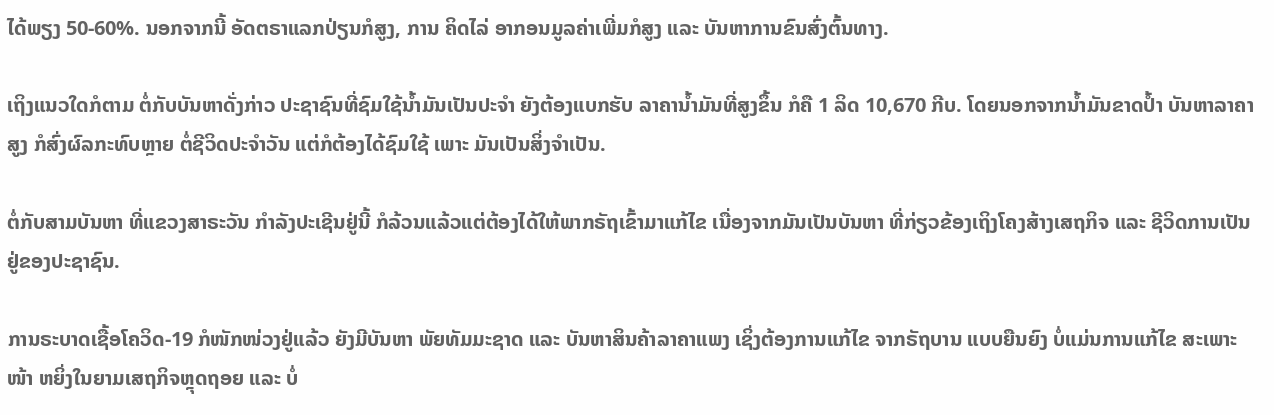ໄດ້ພຽງ 50-60%. ນອກຈາກນີ້ ອັດຕຣາແລກປ່ຽນກໍສູງ, ການ ຄິດໄລ່ ອາກອນມູລຄ່າເພີ່ມກໍສູງ ແລະ ບັນຫາການຂົນສົ່ງຕົ້ນທາງ.

ເຖິງແນວໃດກໍຕາມ ຕໍ່ກັບບັນຫາດັ່ງກ່າວ ປະຊາຊົນທີ່ຊົມໃຊ້ນໍ້າມັນເປັນປະຈຳ ຍັງຕ້ອງແບກຮັບ ລາຄານໍ້າມັນທີ່ສູງຂຶ້ນ ກໍຄື 1 ລິດ 10,670 ກີບ. ໂດຍນອກຈາກນໍ້າມັນຂາດປໍ້າ ບັນຫາລາຄາສູງ ກໍສົ່ງຜົລກະທົບຫຼາຍ ຕໍ່ຊີວິດປະຈຳວັນ ແຕ່ກໍຕ້ອງໄດ້ຊົມໃຊ້ ເພາະ ມັນເປັນສິ່ງຈຳເປັນ.

ຕໍ່ກັບສາມບັນຫາ ທີ່ແຂວງສາຣະວັນ ກຳລັງປະເຊີນຢູ່ນີ້ ກໍລ້ວນແລ້ວແຕ່ຕ້ອງໄດ້ໃຫ້ພາກຣັຖເຂົ້າມາແກ້ໄຂ ເນື່ອງຈາກມັນເປັນບັນຫາ ທີ່ກ່ຽວຂ້ອງເຖິງໂຄງສ້າງເສຖກິຈ ແລະ ຊີວິດການເປັນຢູ່ຂອງປະຊາຊົນ.

ການຣະບາດເຊື້ອໂຄວິດ-19 ກໍໜັກໜ່ວງຢູ່ແລ້ວ ຍັງມີບັນຫາ ພັຍທັມມະຊາດ ແລະ ບັນຫາສິນຄ້າລາຄາແພງ ເຊິ່ງຕ້ອງການແກ້ໄຂ ຈາກຣັຖບານ ແບບຍືນຍົງ ບໍ່ແມ່ນການແກ້ໄຂ ສະເພາະໜ້າ ຫຍິ່ງໃນຍາມເສຖກິຈຫຼຸດຖອຍ ແລະ ບໍ່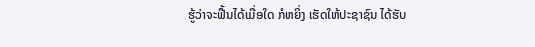ຮູ້ວ່າຈະຟື້ນໄດ້ເມື່ອໃດ ກໍຫຍິ່ງ ເຮັດໃຫ້ປະຊາຊົນ ໄດ້ຮັບ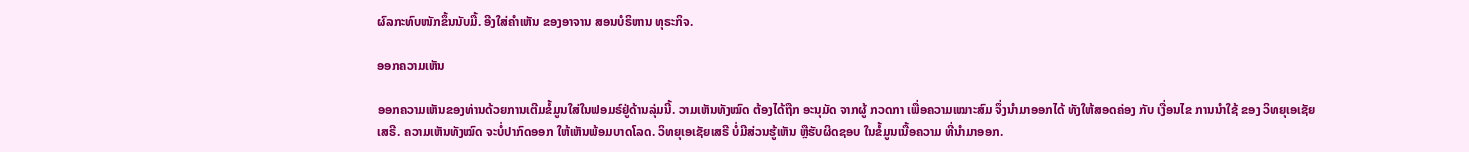ຜົລກະທົບໜັກຂຶ້ນນັບມື້. ອີງໃສ່ຄຳເຫັນ ຂອງອາຈານ ສອນບໍຣິຫານ ທຸຣະກິຈ.

ອອກຄວາມເຫັນ

ອອກຄວາມເຫັນຂອງທ່ານດ້ວຍການເຕີມຂໍ້ມູນໃສ່ໃນຟອມຣ໌ຢູ່ດ້ານລຸ່ມນີ້. ວາມເຫັນທັງໝົດ ຕ້ອງໄດ້ຖືກ ອະນຸມັດ ຈາກຜູ້ ກວດກາ ເພື່ອຄວາມເໝາະສົມ ຈຶ່ງນໍາມາອອກໄດ້ ທັງໃຫ້ສອດຄ່ອງ ກັບ ເງື່ອນໄຂ ການນຳໃຊ້ ຂອງ ວິທຍຸເອເຊັຍເສຣີ. ຄວາມເຫັນທັງໝົດ ຈະບໍ່ປາກົດອອກ ໃຫ້ເຫັນພ້ອມບາດໂລດ. ວິທຍຸເອເຊັຍເສຣີ ບໍ່ມີສ່ວນຮູ້ເຫັນ ຫຼືຮັບຜິດຊອບ ໃນຂໍ້ມູນເນື້ອຄວາມ ທີ່ນໍາມາອອກ.